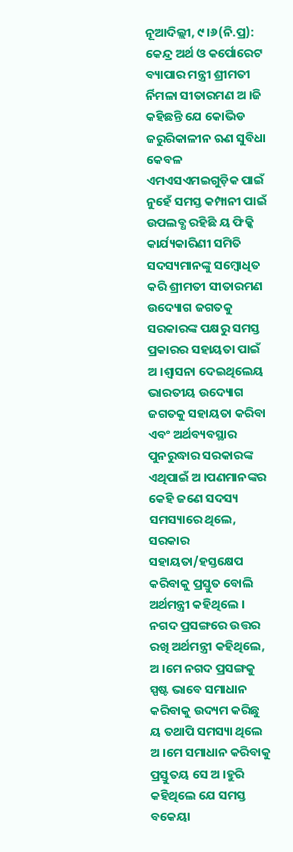ନୂଆଦିଲ୍ଲୀ, ୯ ।୬(ନି.ପ୍ର): କେନ୍ଦ୍ର ଅର୍ଥ ଓ କର୍ପୋରେଟ ବ୍ୟାପାର ମନ୍ତ୍ରୀ ଶ୍ରୀମତୀ ର୍ନିମଳା ସୀତାରମଣ ଅ ।ଜି କହିଛନ୍ତି ଯେ କୋଭିଡ ଜରୁରିକାଳୀନ ଋଣ ସୁବିଧା କେବଳ ଏମଏସଏମଇଗୁଡ଼ିକ ପାଇଁ ନୁହେଁ ସମସ୍ତ କମ୍ପାନୀ ପାଇଁ ଉପଲବ୍ଧ ରହିଛି ୟ ଫିକ୍କି କାର୍ଯ୍ୟକାରିଣୀ ସମିତି ସଦସ୍ୟମାନଙ୍କୁ ସମ୍ବୋଧିତ କରି ଶ୍ରୀମତୀ ସୀତାରମଣ ଉଦ୍ୟୋଗ ଜଗତକୁ ସରକାରଙ୍କ ପକ୍ଷରୁ ସମସ୍ତ ପ୍ରକାରର ସହାୟତା ପାଇଁ ଅ ।ଶ୍ୱାସନା ଦେଇଥିଲେୟ ଭାରତୀୟ ଉଦ୍ୟୋଗ ଜଗତକୁ ସହାୟତା କରିବା ଏବଂ ଅର୍ଥବ୍ୟବସ୍ଥାର ପୁନରୁଦ୍ଧାର ସରକାରଙ୍କ ଏଥିପାଇଁ ଅ ।ପଣମାନଙ୍କର କେହି ଜଣେ ସଦସ୍ୟ ସମସ୍ୟାରେ ଥିଲେ, ସରକାର ସହାୟତା/ହସ୍ତକ୍ଷେପ କରିବାକୁ ପ୍ରସ୍ତୁତ ବୋଲି ଅର୍ଥମନ୍ତ୍ରୀ କହିଥିଲେ । ନଗଦ ପ୍ରସଙ୍ଗରେ ଉତ୍ତର ରଖି ଅର୍ଥମନ୍ତ୍ରୀ କହିଥିଲେ, ଅ ।ମେ ନଗଦ ପ୍ରସଙ୍ଗକୁ ସ୍ପଷ୍ଟ ଭାବେ ସମାଧାନ କରିବାକୁ ଉଦ୍ୟମ କରିଛୁ ୟ ତଥାପି ସମସ୍ୟା ଥିଲେ ଅ ।ମେ ସମାଧାନ କରିବାକୁ ପ୍ରସ୍ତୁତୟ ସେ ଅ ।ହୁରି କହିଥିଲେ ଯେ ସମସ୍ତ ବକେୟା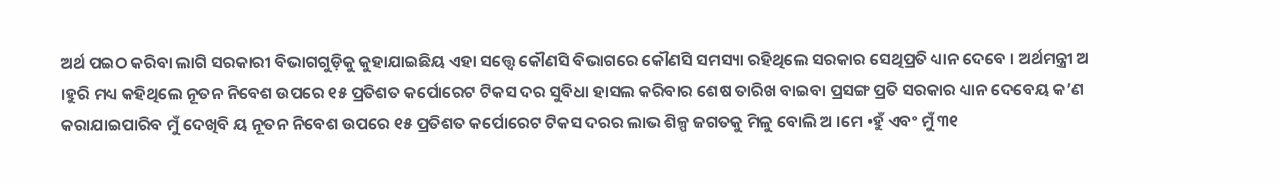ଅର୍ଥ ପଇଠ କରିବା ଲାଗି ସରକାରୀ ବିଭାଗଗୁଡ଼ିକୁ କୁହାଯାଇଛିୟ ଏହା ସତ୍ତ୍ୱେ କୌଣସି ବିଭାଗରେ କୌଣସି ସମସ୍ୟା ରହିଥିଲେ ସରକାର ସେଥିପ୍ରତି ଧ୍ୟାନ ଦେବେ । ଅର୍ଥମନ୍ତ୍ରୀ ଅ ।ହୁରି ମଧ୍ୟ କହିଥିଲେ ନୂତନ ନିବେଶ ଉପରେ ୧୫ ପ୍ରତିଶତ କର୍ପୋରେଟ ଟିକସ ଦର ସୁବିଧା ହାସଲ କରିବାର ଶେଷ ତାରିଖ ବାଇବା ପ୍ରସଙ୍ଗ ପ୍ରତି ସରକାର ଧ୍ୟାନ ଦେବେୟ କ’ଣ କରାଯାଇପାରିବ ମୁଁ ଦେଖିବି ୟ ନୂତନ ନିବେଶ ଉପରେ ୧୫ ପ୍ରତିଶତ କର୍ପୋରେଟ ଟିକସ ଦରର ଲାଭ ଶିଳ୍ପ ଜଗତକୁ ମିଳୁ ବୋଲି ଅ ।ମେ •ହୁଁ ଏବଂ ମୁଁ ୩୧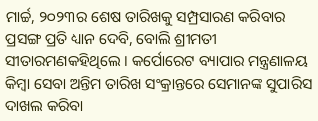ମାର୍ଚ୍ଚ, ୨୦୨୩ର ଶେଷ ତାରିଖକୁ ସମ୍ପ୍ରସାରଣ କରିବାର ପ୍ରସଙ୍ଗ ପ୍ରତି ଧ୍ୟାନ ଦେବି, ବୋଲି ଶ୍ରୀମତୀ ସୀତାରମଣକହିଥିଲେ । କର୍ପୋରେଟ ବ୍ୟାପାର ମନ୍ତ୍ରଣାଳୟ କିମ୍ବା ସେବା ଅନ୍ତିମ ତାରିଖ ସଂକ୍ରାନ୍ତରେ ସେମାନଙ୍କ ସୁପାରିସ ଦାଖଲ କରିବା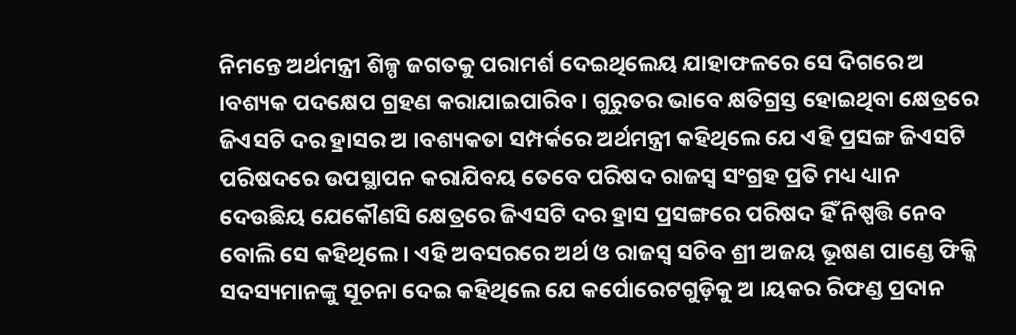ନିମନ୍ତେ ଅର୍ଥମନ୍ତ୍ରୀ ଶିଳ୍ପ ଜଗତକୁ ପରାମର୍ଶ ଦେଇଥିଲେୟ ଯାହାଫଳରେ ସେ ଦିଗରେ ଅ ।ବଶ୍ୟକ ପଦକ୍ଷେପ ଗ୍ରହଣ କରାଯାଇପାରିବ । ଗୁରୁତର ଭାବେ କ୍ଷତିଗ୍ରସ୍ତ ହୋଇଥିବା କ୍ଷେତ୍ରରେ ଜିଏସଟି ଦର ହ୍ରାସର ଅ ।ବଶ୍ୟକତା ସମ୍ପର୍କରେ ଅର୍ଥମନ୍ତ୍ରୀ କହିଥିଲେ ଯେ ଏହି ପ୍ରସଙ୍ଗ ଜିଏସଟି ପରିଷଦରେ ଉପସ୍ଥାପନ କରାଯିବୟ ତେବେ ପରିଷଦ ରାଜସ୍ୱ ସଂଗ୍ରହ ପ୍ରତି ମଧ୍ୟ ଧ୍ୟାନ ଦେଉଛିୟ ଯେକୌଣସି କ୍ଷେତ୍ରରେ ଜିଏସଟି ଦର ହ୍ରାସ ପ୍ରସଙ୍ଗରେ ପରିଷଦ ହିଁ ନିଷ୍ପତ୍ତି ନେବ ବୋଲି ସେ କହିଥିଲେ । ଏହି ଅବସରରେ ଅର୍ଥ ଓ ରାଜସ୍ୱ ସଚିବ ଶ୍ରୀ ଅଜୟ ଭୂଷଣ ପାଣ୍ଡେ ଫିକ୍କି ସଦସ୍ୟମାନଙ୍କୁ ସୂଚନା ଦେଇ କହିଥିଲେ ଯେ କର୍ପୋରେଟଗୁଡ଼ିକୁ ଅ ।ୟକର ରିଫଣ୍ଡ ପ୍ରଦାନ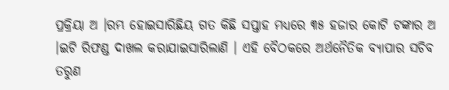ପ୍ରକ୍ରିୟା ଅ ।ରମ୍ଭ ହୋଇସାରିଛିୟ ଗତ କିଛି ସପ୍ତାହ ମଧ୍ୟରେ ୩୫ ହଜାର କୋଟି ଟଙ୍କାର ଅ ।ଇଟି ରିଫଣ୍ଡ ଦାଖଲ କରାଯାଇସାରିଲାଣି । ଏହି ବୈଠକରେ ଅର୍ଥନୈତିକ ବ୍ୟାପାର ସଚିବ ତରୁଣ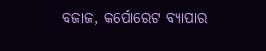ବଜାଜ, କର୍ପୋରେଟ ବ୍ୟାପାର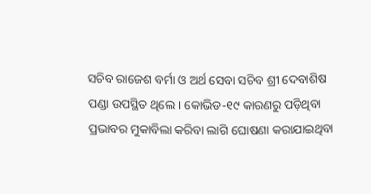ସଚିବ ରାଜେଶ ବର୍ମା ଓ ଅର୍ଥ ସେବା ସଚିବ ଶ୍ରୀ ଦେବାଶିଷ ପଣ୍ଡା ଉପସ୍ଥିତ ଥିଲେ । କୋଭିଡ-୧୯ କାରଣରୁ ପଡ଼ିଥିବା ପ୍ରଭାବର ମୁକାବିଲା କରିବା ଲାଗି ଘୋଷଣା କରାଯାଇଥିବା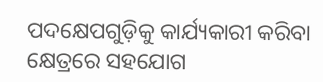ପଦକ୍ଷେପଗୁଡ଼ିକୁ କାର୍ଯ୍ୟକାରୀ କରିବା କ୍ଷେତ୍ରରେ ସହଯୋଗ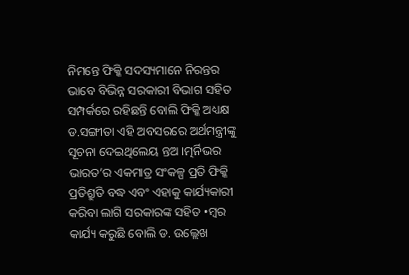ନିମନ୍ତେ ଫିକ୍କି ସଦସ୍ୟମାନେ ନିରନ୍ତର ଭାବେ ବିଭିନ୍ନ ସରକାରୀ ବିଭାଗ ସହିତ ସମ୍ପର୍କରେ ରହିଛନ୍ତି ବୋଲି ଫିକ୍କି ଅଧ୍ୟକ୍ଷ ଡ.ସଙ୍ଗୀତା ଏହି ଅବସରରେ ଅର୍ଥମନ୍ତ୍ରୀଙ୍କୁ ସୂଚନା ଦେଇଥିଲେୟ ନ୍ତଅ ।ତ୍ମର୍ନିଭର ଭାରତ’ର ଏକମାତ୍ର ସଂକଳ୍ପ ପ୍ରତି ଫିକ୍କି ପ୍ରତିଶ୍ରୁତି ବଦ୍ଧ ଏବଂ ଏହାକୁ କାର୍ଯ୍ୟକାରୀ କରିବା ଲାଗି ସରକାରଙ୍କ ସହିତ •ମ୍ବର କାର୍ଯ୍ୟ କରୁଛି ବୋଲି ଡ. ଉଲ୍ଲେଖ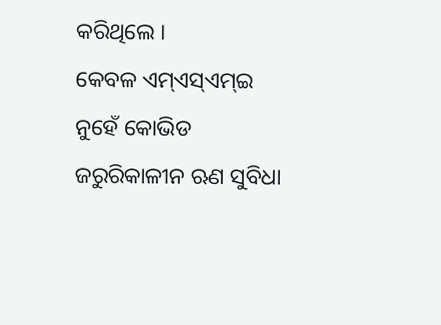କରିଥିଲେ ।
କେବଳ ଏମ୍ଏସ୍ଏମ୍ଇ ନୁହେଁ କୋଭିଡ ଜରୁରିକାଳୀନ ଋଣ ସୁବିଧା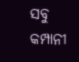ସବୁ କମ୍ପାନୀ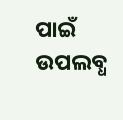ପାଇଁ ଉପଲବ୍ଧ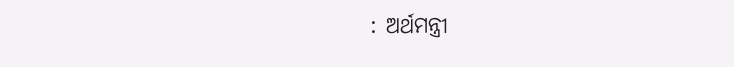: ଅର୍ଥମନ୍ତ୍ରୀ